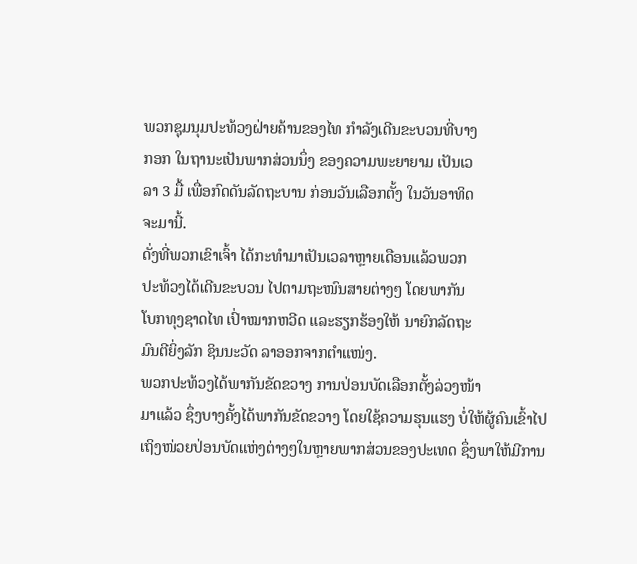ພວກຊຸມນຸມປະທ້ວງຝ່າຍຄ້ານຂອງໄທ ກຳລັງເດີນຂະບວນທີ່ບາງ
ກອກ ໃນຖານະເປັນພາກສ່ວນນຶ່ງ ຂອງຄວາມພະຍາຍາມ ເປັນເວ
ລາ 3 ມື້ ເພື່ອກົດດັນລັດຖະບານ ກ່ອນວັນເລືອກຕັ້ງ ໃນວັນອາທິດ
ຈະມານີ້.
ດັ່ງທີ່ພວກເຂົາເຈົ້າ ໄດ້ກະທຳມາເປັນເວລາຫຼາຍເດືອນແລ້ວພວກ
ປະທ້ວງໄດ້ເດີນຂະບວນ ໄປຕາມຖະໜົນສາຍຕ່າງໆ ໂດຍພາກັນ
ໂບກທຸງຊາດໄທ ເປົ່າໝາກຫວີດ ແລະຮຽກຮ້ອງໃຫ້ ນາຍົກລັດຖະ
ມົນຕີຍິ່ງລັກ ຊິນນະວັດ ລາອອກຈາກຕຳແໜ່ງ.
ພວກປະທ້ວງໄດ້ພາກັນຂັດຂວາງ ການປ່ອນບັດເລືອກຕັ້ງລ່ວງໜ້າ
ມາແລ້ວ ຊຶ່ງບາງຄັ້ງໄດ້ພາກັນຂັດຂວາງ ໂດຍໃຊ້ຄວາມຮຸນແຮງ ບໍ່ໃຫ້ຜູ້ຄົນເຂົ້າໄປເຖິງໜ່ວຍປ່ອນບັດແຫ່ງຕ່າງໆໃນຫຼາຍພາກສ່ວນຂອງປະເທດ ຊຶ່ງພາໃຫ້ມີການ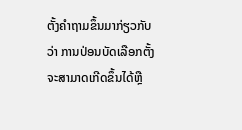ຕັ້ງຄຳຖາມຂຶ້ນມາກ່ຽວກັບວ່າ ການປ່ອນບັດເລືອກຕັ້ງຈະສາມາດເກີດຂຶ້ນໄດ້ຫຼື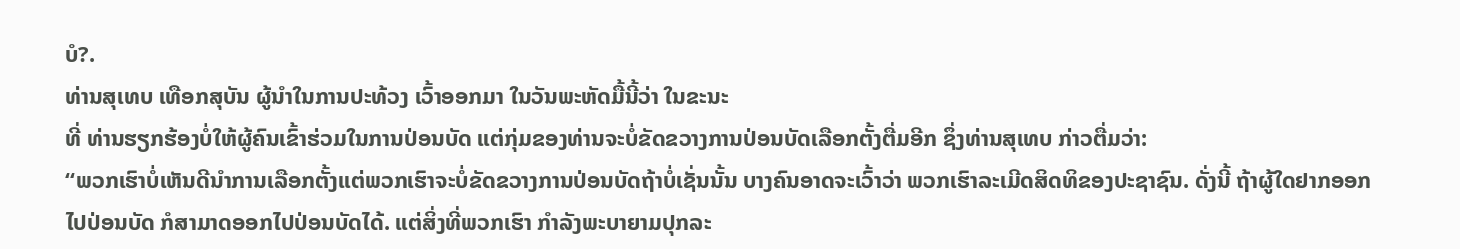ບໍ?.
ທ່ານສຸເທບ ເທືອກສຸບັນ ຜູ້ນຳໃນການປະທ້ວງ ເວົ້າອອກມາ ໃນວັນພະຫັດມື້ນີ້ວ່າ ໃນຂະນະ
ທີ່ ທ່ານຮຽກຮ້ອງບໍ່ໃຫ້ຜູ້ຄົນເຂົ້າຮ່ວມໃນການປ່ອນບັດ ແຕ່ກຸ່ມຂອງທ່ານຈະບໍ່ຂັດຂວາງການປ່ອນບັດເລືອກຕັ້ງຕື່ມອີກ ຊຶ່ງທ່ານສຸເທບ ກ່າວຕື່ມວ່າ:
“ພວກເຮົາບໍ່ເຫັນດີນຳການເລືອກຕັ້ງແຕ່ພວກເຮົາຈະບໍ່ຂັດຂວາງການປ່ອນບັດຖ້າບໍ່ເຊັ່ນນັ້ນ ບາງຄົນອາດຈະເວົ້າວ່າ ພວກເຮົາລະເມີດສິດທິຂອງປະຊາຊົນ. ດັ່ງນີ້ ຖ້າຜູ້ໃດຢາກອອກໄປປ່ອນບັດ ກໍສາມາດອອກໄປປ່ອນບັດໄດ້. ແຕ່ສິ່ງທີ່ພວກເຮົາ ກຳລັງພະບາຍາມປຸກລະ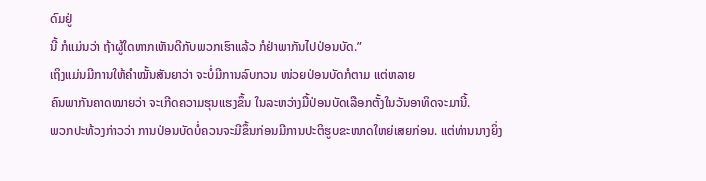ດົມຢູ່
ນີ້ ກໍແມ່ນວ່າ ຖ້າຜູ້ໃດຫາກເຫັນດີກັບພວກເຮົາແລ້ວ ກໍຢ່າພາກັນໄປປ່ອນບັດ.”
ເຖິງແມ່ນມີການໃຫ້ຄຳໝັ້ນສັນຍາວ່າ ຈະບໍ່ມີການລົບກວນ ໜ່ວຍປ່ອນບັດກໍຕາມ ແຕ່ຫລາຍ
ຄົນພາກັນຄາດໝາຍວ່າ ຈະເກີດຄວາມຮຸນແຮງຂຶ້ນ ໃນລະຫວ່າງມື້ປ່ອນບັດເລືອກຕັ້ງໃນວັນອາທິດຈະມານີ້.
ພວກປະທ້ວງກ່າວວ່າ ການປ່ອນບັດບໍ່ຄວນຈະມີຂຶ້ນກ່ອນມີການປະຕິຮູບຂະໜາດໃຫຍ່ເສຍກ່ອນ. ແຕ່ທ່ານນາງຍິ່ງ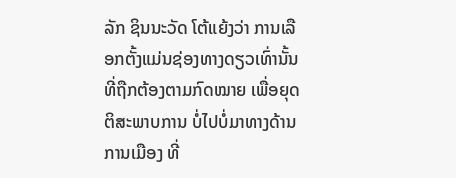ລັກ ຊິນນະວັດ ໂຕ້ແຍ້ງວ່າ ການເລືອກຕັ້ງແມ່ນຊ່ອງທາງດຽວເທົ່ານັ້ນ ທີ່ຖືກຕ້ອງຕາມກົດໝາຍ ເພື່ອຍຸດຕິສະພາບການ ບໍ່ໄປບໍ່ມາທາງດ້ານການເມືອງ ທີ່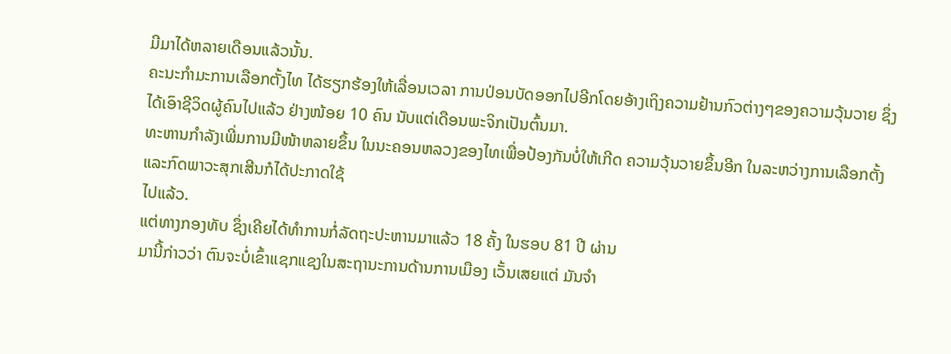ມີມາໄດ້ຫລາຍເດືອນແລ້ວນັ້ນ.
ຄະນະກຳມະການເລືອກຕັ້ງໄທ ໄດ້ຮຽກຮ້ອງໃຫ້ເລື່ອນເວລາ ການປ່ອນບັດອອກໄປອີກໂດຍອ້າງເຖິງຄວາມຢ້ານກົວຕ່າງໆຂອງຄວາມວຸ້ນວາຍ ຊຶ່ງໄດ້ເອົາຊີວິດຜູ້ຄົນໄປແລ້ວ ຢ່າງໜ້ອຍ 10 ຄົນ ນັບແຕ່ເດືອນພະຈິກເປັນຕົ້ນມາ.
ທະຫານກຳລັງເພີ່ມການມີໜ້າຫລາຍຂຶ້ນ ໃນນະຄອນຫລວງຂອງໄທເພື່ອປ້ອງກັນບໍ່ໃຫ້ເກີດ ຄວາມວຸ້ນວາຍຂຶ້ນອີກ ໃນລະຫວ່າງການເລືອກຕັ້ງ ແລະກົດພາວະສຸກເສີນກໍໄດ້ປະກາດໃຊ້
ໄປແລ້ວ.
ແຕ່ທາງກອງທັບ ຊຶ່ງເຄີຍໄດ້ທຳການກໍ່ລັດຖະປະຫານມາແລ້ວ 18 ຄັ້ງ ໃນຮອບ 81 ປີ ຜ່ານ
ມານີ້ກ່າວວ່າ ຕົນຈະບໍ່ເຂົ້າແຊກແຊງໃນສະຖານະການດ້ານການເມືອງ ເວັ້ນເສຍແຕ່ ມັນຈຳ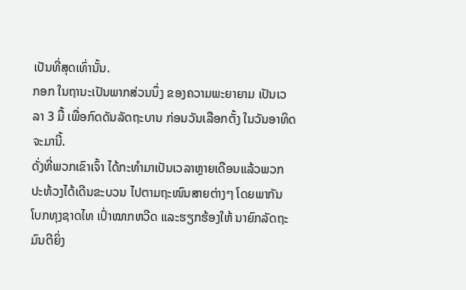ເປັນທີ່ສຸດເທົ່ານັ້ນ.
ກອກ ໃນຖານະເປັນພາກສ່ວນນຶ່ງ ຂອງຄວາມພະຍາຍາມ ເປັນເວ
ລາ 3 ມື້ ເພື່ອກົດດັນລັດຖະບານ ກ່ອນວັນເລືອກຕັ້ງ ໃນວັນອາທິດ
ຈະມານີ້.
ດັ່ງທີ່ພວກເຂົາເຈົ້າ ໄດ້ກະທຳມາເປັນເວລາຫຼາຍເດືອນແລ້ວພວກ
ປະທ້ວງໄດ້ເດີນຂະບວນ ໄປຕາມຖະໜົນສາຍຕ່າງໆ ໂດຍພາກັນ
ໂບກທຸງຊາດໄທ ເປົ່າໝາກຫວີດ ແລະຮຽກຮ້ອງໃຫ້ ນາຍົກລັດຖະ
ມົນຕີຍິ່ງ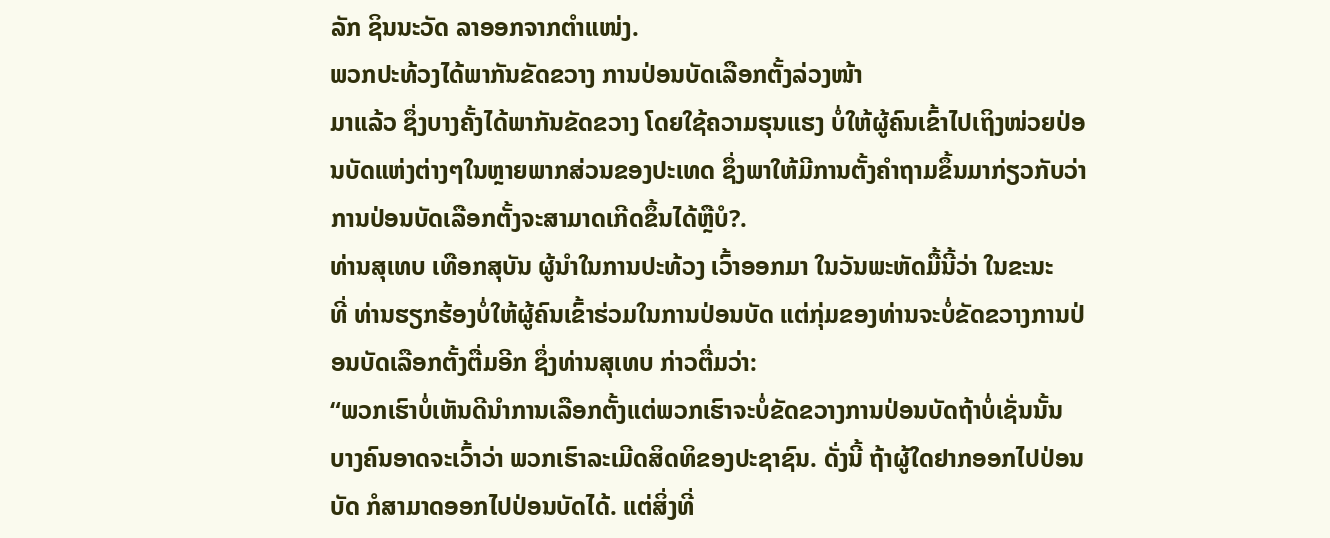ລັກ ຊິນນະວັດ ລາອອກຈາກຕຳແໜ່ງ.
ພວກປະທ້ວງໄດ້ພາກັນຂັດຂວາງ ການປ່ອນບັດເລືອກຕັ້ງລ່ວງໜ້າ
ມາແລ້ວ ຊຶ່ງບາງຄັ້ງໄດ້ພາກັນຂັດຂວາງ ໂດຍໃຊ້ຄວາມຮຸນແຮງ ບໍ່ໃຫ້ຜູ້ຄົນເຂົ້າໄປເຖິງໜ່ວຍປ່ອນບັດແຫ່ງຕ່າງໆໃນຫຼາຍພາກສ່ວນຂອງປະເທດ ຊຶ່ງພາໃຫ້ມີການຕັ້ງຄຳຖາມຂຶ້ນມາກ່ຽວກັບວ່າ ການປ່ອນບັດເລືອກຕັ້ງຈະສາມາດເກີດຂຶ້ນໄດ້ຫຼືບໍ?.
ທ່ານສຸເທບ ເທືອກສຸບັນ ຜູ້ນຳໃນການປະທ້ວງ ເວົ້າອອກມາ ໃນວັນພະຫັດມື້ນີ້ວ່າ ໃນຂະນະ
ທີ່ ທ່ານຮຽກຮ້ອງບໍ່ໃຫ້ຜູ້ຄົນເຂົ້າຮ່ວມໃນການປ່ອນບັດ ແຕ່ກຸ່ມຂອງທ່ານຈະບໍ່ຂັດຂວາງການປ່ອນບັດເລືອກຕັ້ງຕື່ມອີກ ຊຶ່ງທ່ານສຸເທບ ກ່າວຕື່ມວ່າ:
“ພວກເຮົາບໍ່ເຫັນດີນຳການເລືອກຕັ້ງແຕ່ພວກເຮົາຈະບໍ່ຂັດຂວາງການປ່ອນບັດຖ້າບໍ່ເຊັ່ນນັ້ນ ບາງຄົນອາດຈະເວົ້າວ່າ ພວກເຮົາລະເມີດສິດທິຂອງປະຊາຊົນ. ດັ່ງນີ້ ຖ້າຜູ້ໃດຢາກອອກໄປປ່ອນບັດ ກໍສາມາດອອກໄປປ່ອນບັດໄດ້. ແຕ່ສິ່ງທີ່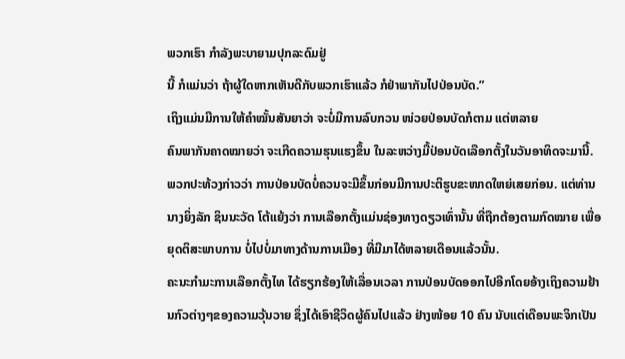ພວກເຮົາ ກຳລັງພະບາຍາມປຸກລະດົມຢູ່
ນີ້ ກໍແມ່ນວ່າ ຖ້າຜູ້ໃດຫາກເຫັນດີກັບພວກເຮົາແລ້ວ ກໍຢ່າພາກັນໄປປ່ອນບັດ.”
ເຖິງແມ່ນມີການໃຫ້ຄຳໝັ້ນສັນຍາວ່າ ຈະບໍ່ມີການລົບກວນ ໜ່ວຍປ່ອນບັດກໍຕາມ ແຕ່ຫລາຍ
ຄົນພາກັນຄາດໝາຍວ່າ ຈະເກີດຄວາມຮຸນແຮງຂຶ້ນ ໃນລະຫວ່າງມື້ປ່ອນບັດເລືອກຕັ້ງໃນວັນອາທິດຈະມານີ້.
ພວກປະທ້ວງກ່າວວ່າ ການປ່ອນບັດບໍ່ຄວນຈະມີຂຶ້ນກ່ອນມີການປະຕິຮູບຂະໜາດໃຫຍ່ເສຍກ່ອນ. ແຕ່ທ່ານນາງຍິ່ງລັກ ຊິນນະວັດ ໂຕ້ແຍ້ງວ່າ ການເລືອກຕັ້ງແມ່ນຊ່ອງທາງດຽວເທົ່ານັ້ນ ທີ່ຖືກຕ້ອງຕາມກົດໝາຍ ເພື່ອຍຸດຕິສະພາບການ ບໍ່ໄປບໍ່ມາທາງດ້ານການເມືອງ ທີ່ມີມາໄດ້ຫລາຍເດືອນແລ້ວນັ້ນ.
ຄະນະກຳມະການເລືອກຕັ້ງໄທ ໄດ້ຮຽກຮ້ອງໃຫ້ເລື່ອນເວລາ ການປ່ອນບັດອອກໄປອີກໂດຍອ້າງເຖິງຄວາມຢ້ານກົວຕ່າງໆຂອງຄວາມວຸ້ນວາຍ ຊຶ່ງໄດ້ເອົາຊີວິດຜູ້ຄົນໄປແລ້ວ ຢ່າງໜ້ອຍ 10 ຄົນ ນັບແຕ່ເດືອນພະຈິກເປັນ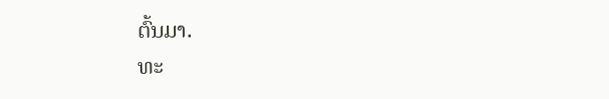ຕົ້ນມາ.
ທະ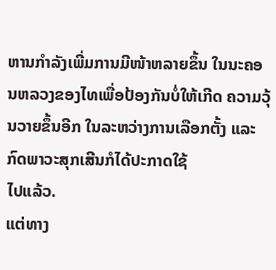ຫານກຳລັງເພີ່ມການມີໜ້າຫລາຍຂຶ້ນ ໃນນະຄອນຫລວງຂອງໄທເພື່ອປ້ອງກັນບໍ່ໃຫ້ເກີດ ຄວາມວຸ້ນວາຍຂຶ້ນອີກ ໃນລະຫວ່າງການເລືອກຕັ້ງ ແລະກົດພາວະສຸກເສີນກໍໄດ້ປະກາດໃຊ້
ໄປແລ້ວ.
ແຕ່ທາງ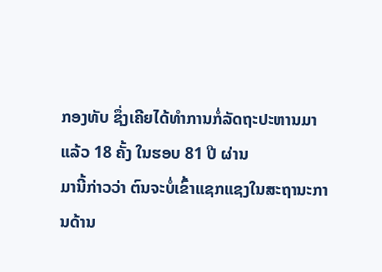ກອງທັບ ຊຶ່ງເຄີຍໄດ້ທຳການກໍ່ລັດຖະປະຫານມາແລ້ວ 18 ຄັ້ງ ໃນຮອບ 81 ປີ ຜ່ານ
ມານີ້ກ່າວວ່າ ຕົນຈະບໍ່ເຂົ້າແຊກແຊງໃນສະຖານະການດ້ານ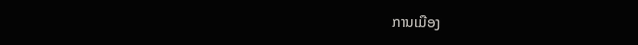ການເມືອງ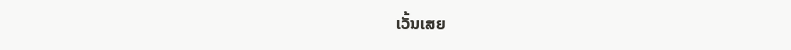ເວັ້ນເສຍ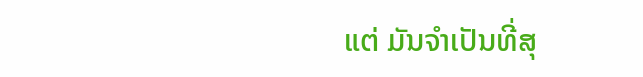ແຕ່ ມັນຈຳເປັນທີ່ສຸ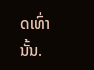ດເທົ່ານັ້ນ.